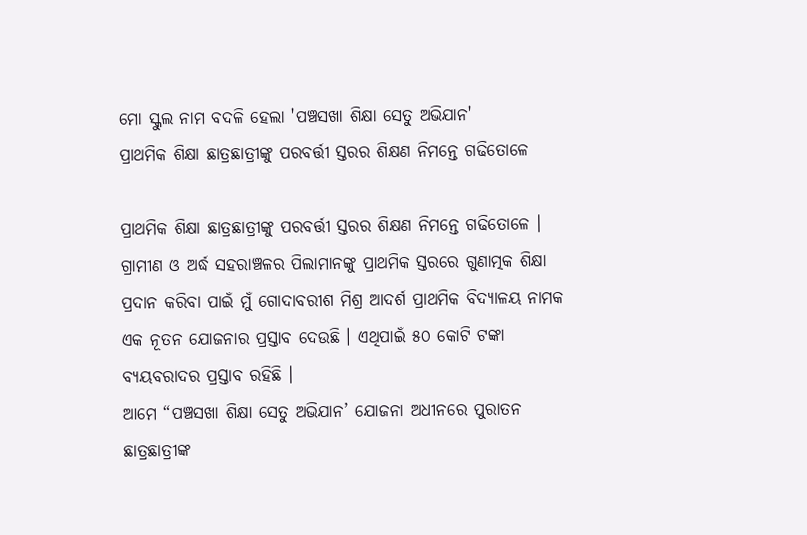ମୋ ସ୍କୁଲ ନାମ ବଦଳି ହେଲା 'ପଞ୍ଚସଖା ଶିକ୍ଷା ସେତୁ ଅଭିଯାନ'
ପ୍ରାଥମିକ ଶିକ୍ଷା ଛାତ୍ରଛାତ୍ରୀଙ୍କୁ ପରବର୍ତ୍ତୀ ସ୍ତରର ଶିକ୍ଷଣ ନିମନ୍ତେ ଗଢିତୋଳେ

ପ୍ରାଥମିକ ଶିକ୍ଷା ଛାତ୍ରଛାତ୍ରୀଙ୍କୁ ପରବର୍ତ୍ତୀ ସ୍ତରର ଶିକ୍ଷଣ ନିମନ୍ତେ ଗଢିତୋଳେ । ଗ୍ରାମୀଣ ଓ ଅର୍ଦ୍ଧ ସହରାଞ୍ଚଳର ପିଲାମାନଙ୍କୁ ପ୍ରାଥମିକ ସ୍ତରରେ ଗୁଣାତ୍ମକ ଶିକ୍ଷା ପ୍ରଦାନ କରିବା ପାଇଁ ମୁଁ ଗୋଦାବରୀଶ ମିଶ୍ର ଆଦର୍ଶ ପ୍ରାଥମିକ ବିଦ୍ୟାଳୟ ନାମକ ଏକ ନୂତନ ଯୋଜନାର ପ୍ରସ୍ତାବ ଦେଉଛି । ଏଥିପାଇଁ ୫୦ କୋଟି ଟଙ୍କା ବ୍ୟୟବରାଦର ପ୍ରସ୍ତାବ ରହିଛି ।
ଆମେ “ପଞ୍ଚସଖା ଶିକ୍ଷା ସେତୁ ଅଭିଯାନ’ ଯୋଜନା ଅଧୀନରେ ପୁରାତନ ଛାତ୍ରଛାତ୍ରୀଙ୍କ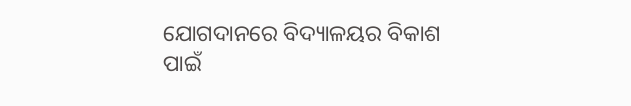ଯୋଗଦାନରେ ବିଦ୍ୟାଳୟର ବିକାଶ ପାଇଁ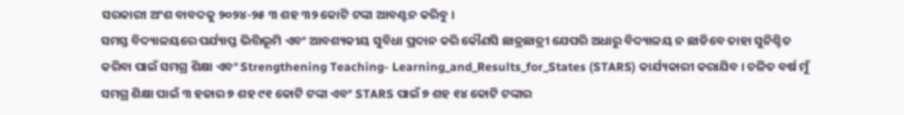ସରକାରୀ ଅଂଶ ବାବଦକୁ ୨୦୨୪-୨୫ ୩ ଶହ ୩୨ କୋଟି ଟଙ୍କା ଆବଣ୍ଟନ କରିବୁ ।
ସମସ୍ତ ବିଦ୍ୟାଳୟରେ ପର୍ଯ୍ୟାପ୍ତ ଭିତ୍ତିଭୂମି ଏବଂ ଆବଶ୍ୟକୀୟ ସୁବିଧା ପ୍ରଦାନ କରି କୌଣସି ଛାତ୍ରଛାତ୍ରୀ ଯେପରି ଅଧାରୁ ବିଦ୍ୟାଳୟ ନ ଛାଡିବେ ତାହା ସୁନିଶ୍ଚିତ କରିବା ପାଇଁ ସମଗ୍ର ଶିକ୍ଷା ଏବଂ Strengthening Teaching- Learning_and_Results_for_States (STARS) କାର୍ଯ୍ୟକାରୀ କରାଯିବ । ଚଳିତ ବର୍ଷ ମୁଁ ସମଗ୍ର ଶିକ୍ଷା ପାଇଁ ୩ ହଜାର ୭ ଶହ ୯୧ କୋଟି ଟଙ୍କା ଏବଂ STARS ପାଇଁ ୭ ଶହ ୧୪ କୋଟି ଟଙ୍କାର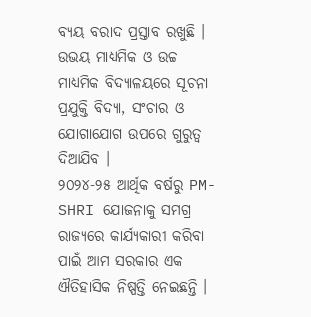ବ୍ୟୟ ବରାଦ ପ୍ରସ୍ତାବ ରଖୁଛି । ଉଭୟ ମାଧ୍ୟମିକ ଓ ଉଚ୍ଚ ମାଧ୍ୟମିକ ବିଦ୍ୟାଳୟରେ ସୂଚନା ପ୍ରଯୁକ୍ତି ବିଦ୍ୟା, ସଂଚାର ଓ ଯୋଗାଯୋଗ ଉପରେ ଗୁରୁତ୍ବ ଦିଆଯିବ ।
୨୦୨୪-୨୫ ଆର୍ଥିକ ବର୍ଷରୁ PM-SHRI ଯୋଜନାକୁ ସମଗ୍ର ରାଜ୍ୟରେ କାର୍ଯ୍ୟକାରୀ କରିବା ପାଇଁ ଆମ ସରକାର ଏକ ଐତିହାସିକ ନିଷ୍ପତ୍ତି ନେଇଛନ୍ତି ।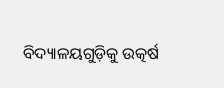ବିଦ୍ୟାଳୟଗୁଡ଼ିକୁ ଉତ୍କର୍ଷ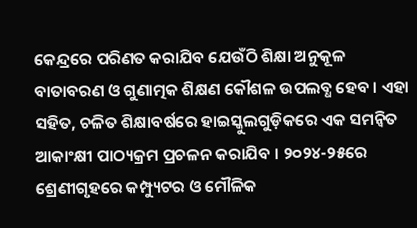କେନ୍ଦ୍ରରେ ପରିଣତ କରାଯିବ ଯେଉଁଠି ଶିକ୍ଷା ଅନୁକୂଳ ବାତାବରଣ ଓ ଗୁଣାତ୍ମକ ଶିକ୍ଷଣ କୌଶଳ ଉପଲବ୍ଧ ହେବ । ଏହା ସହିତ, ଚଳିତ ଶିକ୍ଷାବର୍ଷରେ ହାଇସ୍କୁଲଗୁଡ଼ିକରେ ଏକ ସମନ୍ବିତ ଆକାଂକ୍ଷୀ ପାଠ୍ୟକ୍ରମ ପ୍ରଚଳନ କରାଯିବ । ୨୦୨୪-୨୫ରେ ଶ୍ରେଣୀଗୃହରେ କମ୍ପ୍ୟୁଟର ଓ ମୌଳିକ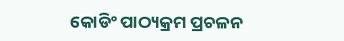କୋଡିଂ ପାଠ୍ୟକ୍ରମ ପ୍ରଚଳନ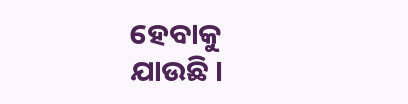ହେବାକୁ ଯାଉଛି ।